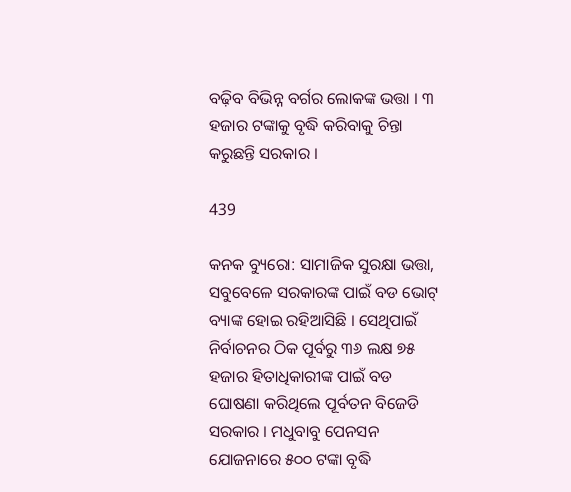ବଢ଼ିବ ବିଭିନ୍ନ ବର୍ଗର ଲୋକଙ୍କ ଭତ୍ତା । ୩ ହଜାର ଟଙ୍କାକୁ ବୃଦ୍ଧି କରିବାକୁ ଚିନ୍ତା କରୁଛନ୍ତି ସରକାର ।

439

କନକ ବ୍ୟୁରୋ: ସାମାଜିକ ସୁରକ୍ଷା ଭତ୍ତା, ସବୁବେଳେ ସରକାରଙ୍କ ପାଇଁ ବଡ ଭୋଟ୍ ବ୍ୟାଙ୍କ ହୋଇ ରହିଆସିଛି । ସେଥିପାଇଁ ନିର୍ବାଚନର ଠିକ ପୂର୍ବରୁ ୩୬ ଲକ୍ଷ ୭୫ ହଜାର ହିତାଧିକାରୀଙ୍କ ପାଇଁ ବଡ ଘୋଷଣା କରିଥିଲେ ପୂର୍ବତନ ବିଜେଡି ସରକାର । ମଧୁବାବୁ ପେନସନ ଯୋଜନାରେ ୫୦୦ ଟଙ୍କା ବୃଦ୍ଧି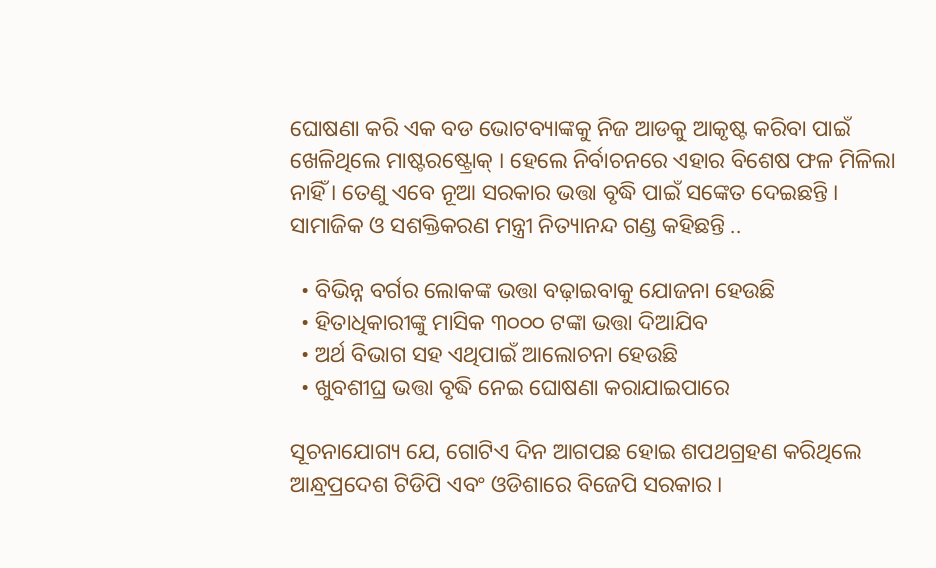ଘୋଷଣା କରି ଏକ ବଡ ଭୋଟବ୍ୟାଙ୍କକୁ ନିଜ ଆଡକୁ ଆକୃଷ୍ଟ କରିବା ପାଇଁ ଖେଳିଥିଲେ ମାଷ୍ଟରଷ୍ଟ୍ରୋକ୍ । ହେଲେ ନିର୍ବାଚନରେ ଏହାର ବିଶେଷ ଫଳ ମିଳିଲା ନାହିଁ । ତେଣୁ ଏବେ ନୂଆ ସରକାର ଭତ୍ତା ବୃଦ୍ଧି ପାଇଁ ସଙ୍କେତ ଦେଇଛନ୍ତି । ସାମାଜିକ ଓ ସଶକ୍ତିକରଣ ମନ୍ତ୍ରୀ ନିତ୍ୟାନନ୍ଦ ଗଣ୍ଡ କହିଛନ୍ତି ..

  • ବିଭିନ୍ନ ବର୍ଗର ଲୋକଙ୍କ ଭତ୍ତା ବଢ଼ାଇବାକୁ ଯୋଜନା ହେଉଛି
  • ହିତାଧିକାରୀଙ୍କୁ ମାସିକ ୩୦୦୦ ଟଙ୍କା ଭତ୍ତା ଦିଆଯିବ
  • ଅର୍ଥ ବିଭାଗ ସହ ଏଥିପାଇଁ ଆଲୋଚନା ହେଉଛି
  • ଖୁବଶୀଘ୍ର ଭତ୍ତା ବୃଦ୍ଧି ନେଇ ଘୋଷଣା କରାଯାଇପାରେ

ସୂଚନାଯୋଗ୍ୟ ଯେ, ଗୋଟିଏ ଦିନ ଆଗପଛ ହୋଇ ଶପଥଗ୍ରହଣ କରିଥିଲେ ଆନ୍ଧ୍ରପ୍ରଦେଶ ଟିଡିପି ଏବଂ ଓଡିଶାରେ ବିଜେପି ସରକାର ।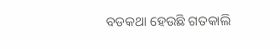ବଡକଥା ହେଉଛି ଗତକାଲି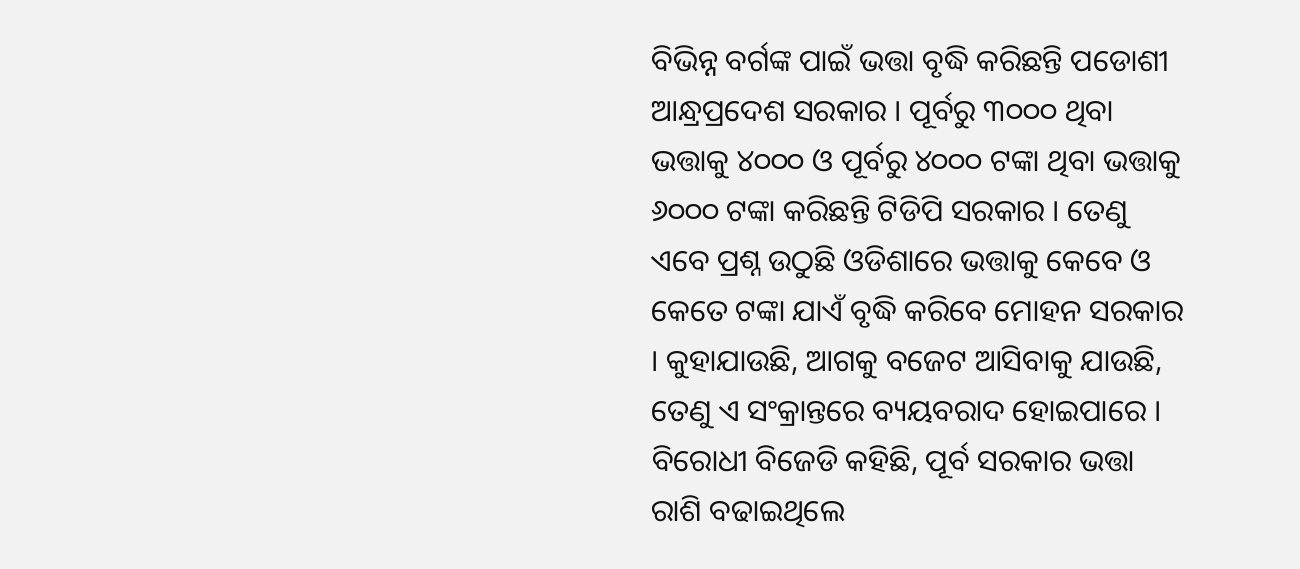ବିଭିନ୍ନ ବର୍ଗଙ୍କ ପାଇଁ ଭତ୍ତା ବୃଦ୍ଧି କରିଛନ୍ତି ପଡୋଶୀ ଆନ୍ଧ୍ରପ୍ରଦେଶ ସରକାର । ପୂର୍ବରୁ ୩୦୦୦ ଥିବା ଭତ୍ତାକୁ ୪୦୦୦ ଓ ପୂର୍ବରୁ ୪୦୦୦ ଟଙ୍କା ଥିବା ଭତ୍ତାକୁ ୬୦୦୦ ଟଙ୍କା କରିଛନ୍ତି ଟିଡିପି ସରକାର । ତେଣୁ ଏବେ ପ୍ରଶ୍ନ ଉଠୁଛି ଓଡିଶାରେ ଭତ୍ତାକୁ କେବେ ଓ କେତେ ଟଙ୍କା ଯାଏଁ ବୃଦ୍ଧି କରିବେ ମୋହନ ସରକାର । କୁହାଯାଉଛି, ଆଗକୁ ବଜେଟ ଆସିବାକୁ ଯାଉଛି, ତେଣୁ ଏ ସଂକ୍ରାନ୍ତରେ ବ୍ୟୟବରାଦ ହୋଇପାରେ । ବିରୋଧୀ ବିଜେଡି କହିଛି, ପୂର୍ବ ସରକାର ଭତ୍ତା ରାଶି ବଢାଇଥିଲେ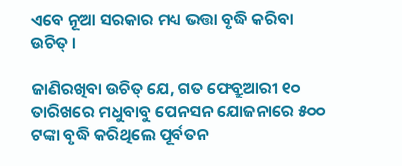ଏବେ ନୂଆ ସରକାର ମଧ୍ୟ ଭତ୍ତା ବୃଦ୍ଧି କରିବା ଉଚିତ୍ ।

ଜାଣିରଖିବା ଉଚିତ୍ ଯେ, ଗତ ଫେବ୍ରୁଆରୀ ୧୦ ତାରିଖରେ ମଧୁବାବୁ ପେନସନ ଯୋଜନାରେ ୫୦୦ ଟଙ୍କା ବୃଦ୍ଧି କରିଥିଲେ ପୂର୍ବତନ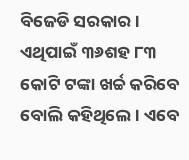ବିଜେଡି ସରକାର । ଏଥିପାଇଁ ୩୬ଶହ ୮୩ କୋଟି ଟଙ୍କା ଖର୍ଚ୍ଚ କରିବେ ବୋଲି କହିଥିଲେ । ଏବେ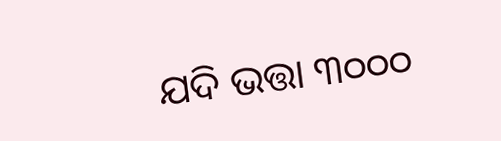ଯଦି ଭତ୍ତା ୩୦୦୦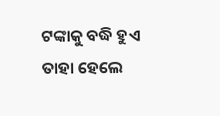ଟଙ୍କାକୁ ବଦ୍ଧି ହୁଏ ତାହା ହେଲେ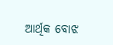ଆର୍ଥିକ ବୋଝ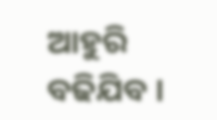ଆହୁରି ବଢିଯିବ ।